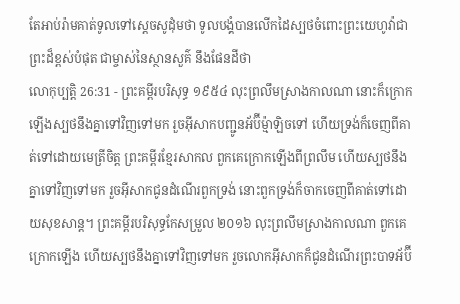តែអាប់រ៉ាមគាត់ទូលទៅស្តេចសូដុំមថា ទូលបង្គំបានលើកដៃស្បថចំពោះព្រះយេហូវ៉ាជាព្រះដ៏ខ្ពស់បំផុត ជាម្ចាស់នៃស្ថានសួគ៌ នឹងផែនដីថា
លោកុប្បត្តិ 26:31 - ព្រះគម្ពីរបរិសុទ្ធ ១៩៥៤ លុះព្រលឹមស្រាងកាលណា នោះក៏ក្រោកឡើងស្បថនឹងគ្នាទៅវិញទៅមក រួចអ៊ីសាកបញ្ជូនអ័ប៊ីម៉្មាឡិចទៅ ហើយទ្រង់ក៏ចេញពីគាត់ទៅដោយមេត្រីចិត្ត ព្រះគម្ពីរខ្មែរសាកល ពួកគេក្រោកឡើងពីព្រលឹម ហើយស្បថនឹងគ្នាទៅវិញទៅមក រួចអ៊ីសាកជូនដំណើរពួកទ្រង់ នោះពួកទ្រង់ក៏ចាកចេញពីគាត់ទៅដោយសុខសាន្ត។ ព្រះគម្ពីរបរិសុទ្ធកែសម្រួល ២០១៦ លុះព្រលឹមស្រាងកាលណា ពួកគេក្រោកឡើង ហើយស្បថនឹងគ្នាទៅវិញទៅមក រួចលោកអ៊ីសាកក៏ជូនដំណើរព្រះបាទអ័ប៊ី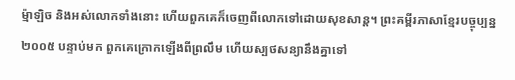ម៉្មាឡិច និងអស់លោកទាំងនោះ ហើយពួកគេក៏ចេញពីលោកទៅដោយសុខសាន្ត។ ព្រះគម្ពីរភាសាខ្មែរបច្ចុប្បន្ន ២០០៥ បន្ទាប់មក ពួកគេក្រោកឡើងពីព្រលឹម ហើយស្បថសន្យានឹងគ្នាទៅ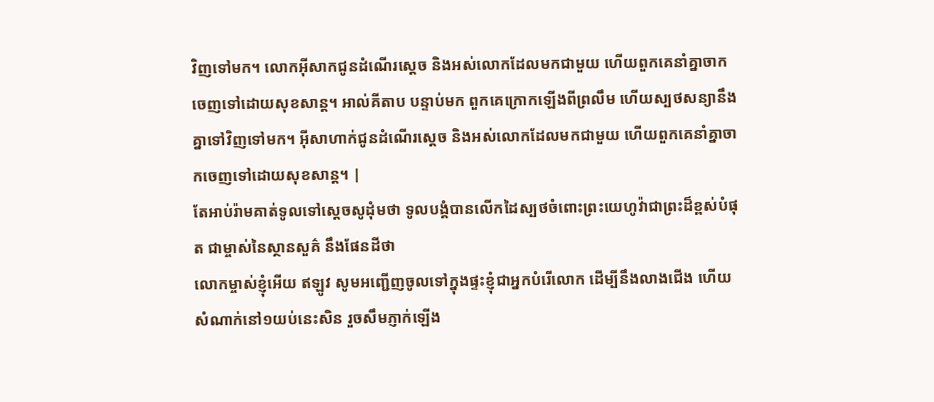វិញទៅមក។ លោកអ៊ីសាកជូនដំណើរស្ដេច និងអស់លោកដែលមកជាមួយ ហើយពួកគេនាំគ្នាចាកចេញទៅដោយសុខសាន្ត។ អាល់គីតាប បន្ទាប់មក ពួកគេក្រោកឡើងពីព្រលឹម ហើយស្បថសន្យានឹងគ្នាទៅវិញទៅមក។ អ៊ីសាហាក់ជូនដំណើរស្តេច និងអស់លោកដែលមកជាមួយ ហើយពួកគេនាំគ្នាចាកចេញទៅដោយសុខសាន្ត។ |
តែអាប់រ៉ាមគាត់ទូលទៅស្តេចសូដុំមថា ទូលបង្គំបានលើកដៃស្បថចំពោះព្រះយេហូវ៉ាជាព្រះដ៏ខ្ពស់បំផុត ជាម្ចាស់នៃស្ថានសួគ៌ នឹងផែនដីថា
លោកម្ចាស់ខ្ញុំអើយ ឥឡូវ សូមអញ្ជើញចូលទៅក្នុងផ្ទះខ្ញុំជាអ្នកបំរើលោក ដើម្បីនឹងលាងជើង ហើយសំណាក់នៅ១យប់នេះសិន រួចសឹមភ្ញាក់ឡើង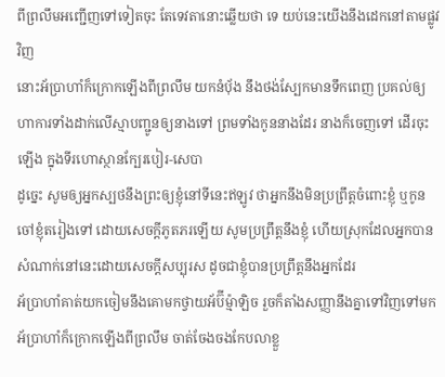ពីព្រលឹមអញ្ជើញទៅទៀតចុះ តែទេវតានោះឆ្លើយថា ទេ យប់នេះយើងនឹងដេកនៅតាមផ្លូវវិញ
នោះអ័ប្រាហាំក៏ក្រោកឡើងពីព្រលឹម យកនំបុ័ង នឹងថង់ស្បែកមានទឹកពេញ ប្រគល់ឲ្យហាការទាំងដាក់លើស្មាបញ្ជូនឲ្យនាងទៅ ព្រមទាំងកូននាងដែរ នាងក៏ចេញទៅ ដើរចុះឡើង ក្នុងទីរហោស្ថានក្បែរបៀរ-សេបា
ដូច្នេះ សូមឲ្យអ្នកស្បថនឹងព្រះឲ្យខ្ញុំនៅទីនេះឥឡូវ ថាអ្នកនឹងមិនប្រព្រឹត្តចំពោះខ្ញុំ ឬកូនចៅខ្ញុំតរៀងទៅ ដោយសេចក្ដីភូតភរឡើយ សូមប្រព្រឹត្តនឹងខ្ញុំ ហើយស្រុកដែលអ្នកបានសំណាក់នៅនេះដោយសេចក្ដីសប្បុរស ដូចជាខ្ញុំបានប្រព្រឹត្តនឹងអ្នកដែរ
អ័ប្រាហាំគាត់យកចៀមនឹងគោមកថ្វាយអ័ប៊ីម៉្មាឡិច រួចក៏តាំងសញ្ញានឹងគ្នាទៅវិញទៅមក
អ័ប្រាហាំក៏ក្រោកឡើងពីព្រលឹម ចាត់ចែងចងកែបលាខ្លួ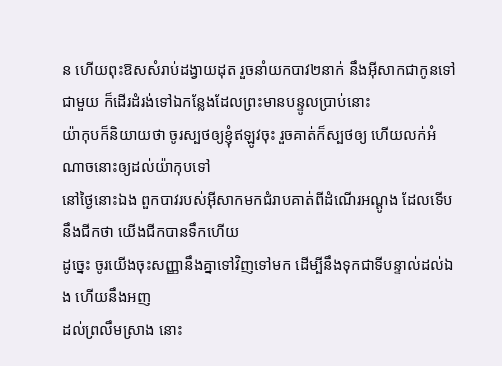ន ហើយពុះឱសសំរាប់ដង្វាយដុត រួចនាំយកបាវ២នាក់ នឹងអ៊ីសាកជាកូនទៅជាមួយ ក៏ដើរដំរង់ទៅឯកន្លែងដែលព្រះមានបន្ទូលប្រាប់នោះ
យ៉ាកុបក៏និយាយថា ចូរស្បថឲ្យខ្ញុំឥឡូវចុះ រួចគាត់ក៏ស្បថឲ្យ ហើយលក់អំណាចនោះឲ្យដល់យ៉ាកុបទៅ
នៅថ្ងៃនោះឯង ពួកបាវរបស់អ៊ីសាកមកជំរាបគាត់ពីដំណើរអណ្តូង ដែលទើបនឹងជីកថា យើងជីកបានទឹកហើយ
ដូច្នេះ ចូរយើងចុះសញ្ញានឹងគ្នាទៅវិញទៅមក ដើម្បីនឹងទុកជាទីបន្ទាល់ដល់ឯង ហើយនឹងអញ
ដល់ព្រលឹមស្រាង នោះ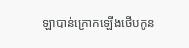ឡាបាន់ក្រោកឡើងថើបកូន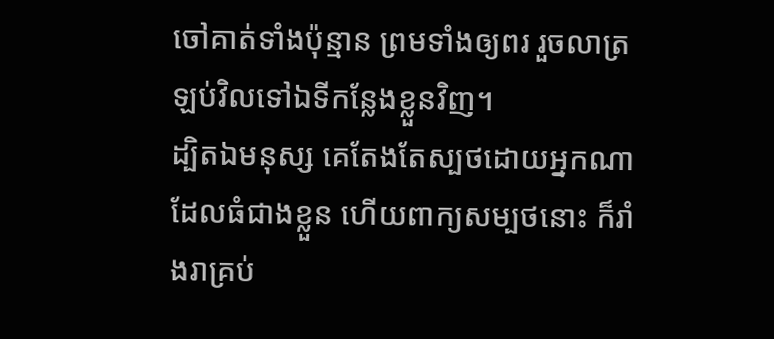ចៅគាត់ទាំងប៉ុន្មាន ព្រមទាំងឲ្យពរ រួចលាត្រឡប់វិលទៅឯទីកន្លែងខ្លួនវិញ។
ដ្បិតឯមនុស្ស គេតែងតែស្បថដោយអ្នកណាដែលធំជាងខ្លួន ហើយពាក្យសម្បថនោះ ក៏រាំងរាគ្រប់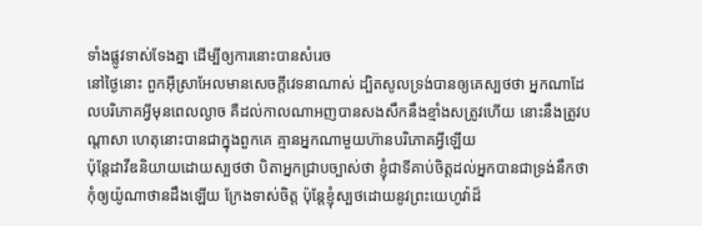ទាំងផ្លូវទាស់ទែងគ្នា ដើម្បីឲ្យការនោះបានសំរេច
នៅថ្ងៃនោះ ពួកអ៊ីស្រាអែលមានសេចក្ដីវេទនាណាស់ ដ្បិតសូលទ្រង់បានឲ្យគេស្បថថា អ្នកណាដែលបរិភោគអ្វីមុនពេលល្ងាច គឺដល់កាលណាអញបានសងសឹកនឹងខ្មាំងសត្រូវហើយ នោះនឹងត្រូវបណ្តាសា ហេតុនោះបានជាក្នុងពួកគេ គ្មានអ្នកណាមួយហ៊ានបរិភោគអ្វីឡើយ
ប៉ុន្តែដាវីឌនិយាយដោយស្បថថា បិតាអ្នកជ្រាបច្បាស់ថា ខ្ញុំជាទីគាប់ចិត្តដល់អ្នកបានជាទ្រង់នឹកថា កុំឲ្យយ៉ូណាថានដឹងឡើយ ក្រែងទាស់ចិត្ត ប៉ុន្តែខ្ញុំស្បថដោយនូវព្រះយេហូវ៉ាដ៏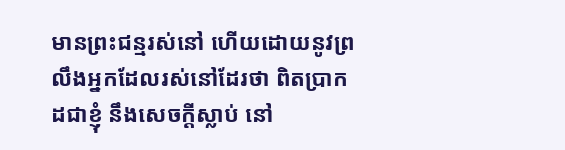មានព្រះជន្មរស់នៅ ហើយដោយនូវព្រលឹងអ្នកដែលរស់នៅដែរថា ពិតប្រាកដជាខ្ញុំ នឹងសេចក្ដីស្លាប់ នៅ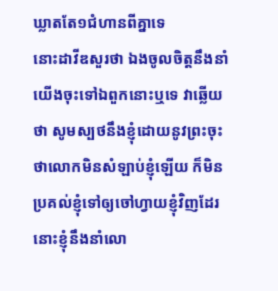ឃ្លាតតែ១ជំហានពីគ្នាទេ
នោះដាវីឌសួរថា ឯងចូលចិត្តនឹងនាំយើងចុះទៅឯពួកនោះឬទេ វាឆ្លើយថា សូមស្បថនឹងខ្ញុំដោយនូវព្រះចុះ ថាលោកមិនសំឡាប់ខ្ញុំឡើយ ក៏មិនប្រគល់ខ្ញុំទៅឲ្យចៅហ្វាយខ្ញុំវិញដែរ នោះខ្ញុំនឹងនាំលោ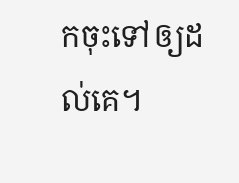កចុះទៅឲ្យដល់គេ។